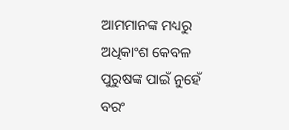ଆମମାନଙ୍କ ମଧ୍ୟରୁ ଅଧିକାଂଶ କେବଳ ପୁରୁଷଙ୍କ ପାଇଁ ନୁହେଁ ବରଂ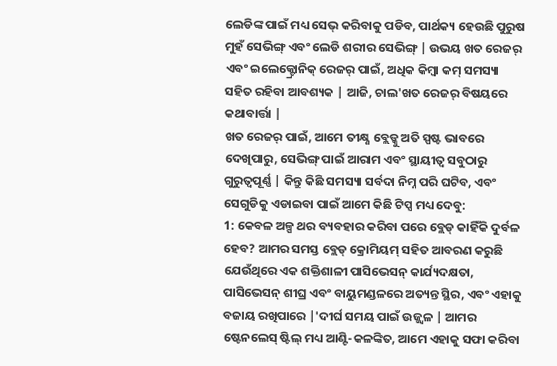ଲେଡିଙ୍କ ପାଇଁ ମଧ୍ୟ ସେଭ୍ କରିବାକୁ ପଡିବ, ପାର୍ଥକ୍ୟ ହେଉଛି ପୁରୁଷ ମୁହଁ ସେଭିଙ୍ଗ୍ ଏବଂ ଲେଡି ଶରୀର ସେଭିଙ୍ଗ୍ | ଉଭୟ ଖତ ରେଜର୍ ଏବଂ ଇଲେକ୍ଟ୍ରୋନିକ୍ ରେଜର୍ ପାଇଁ, ଅଧିକ କିମ୍ବା କମ୍ ସମସ୍ୟା ସହିତ ରହିବା ଆବଶ୍ୟକ | ଆଜି, ଚାଲ'ଖତ ରେଜର୍ ବିଷୟରେ କଥାବାର୍ତ୍ତା |
ଖତ ରେଜର୍ ପାଇଁ, ଆମେ ତୀକ୍ଷ୍ଣ ବ୍ଲେଡ୍କୁ ଅତି ସ୍ପଷ୍ଟ ଭାବରେ ଦେଖିପାରୁ, ସେଭିଙ୍ଗ୍ ପାଇଁ ଆରାମ ଏବଂ ସ୍ଥାୟୀତ୍ୱ ସବୁଠାରୁ ଗୁରୁତ୍ୱପୂର୍ଣ୍ଣ | କିନ୍ତୁ କିଛି ସମସ୍ୟା ସର୍ବଦା ନିମ୍ନ ପରି ଘଟିବ, ଏବଂ ସେଗୁଡିକୁ ଏଡାଇବା ପାଇଁ ଆମେ କିଛି ଟିପ୍ସ ମଧ୍ୟ ଦେବୁ:
1: କେବଳ ଅଳ୍ପ ଥର ବ୍ୟବହାର କରିବା ପରେ ବ୍ଲେଡ୍ କାହିଁକି ଦୁର୍ବଳ ହେବ? ଆମର ସମସ୍ତ ବ୍ଲେଡ୍ କ୍ରୋମିୟମ୍ ସହିତ ଆବରଣ କରୁଛି ଯେଉଁଥିରେ ଏକ ଶକ୍ତିଶାଳୀ ପାସିଭେସନ୍ କାର୍ଯ୍ୟଦକ୍ଷତା, ପାସିଭେସନ୍ ଶୀଘ୍ର ଏବଂ ବାୟୁମଣ୍ଡଳରେ ଅତ୍ୟନ୍ତ ସ୍ଥିର, ଏବଂ ଏହାକୁ ବଜାୟ ରଖିପାରେ |'ଦୀର୍ଘ ସମୟ ପାଇଁ ଉଜ୍ଜ୍ୱଳ | ଆମର ଷ୍ଟେନଲେସ୍ ଷ୍ଟିଲ୍ ମଧ୍ୟ ଆଣ୍ଟି-କଳଙ୍କିତ, ଆମେ ଏହାକୁ ସଫା କରିବା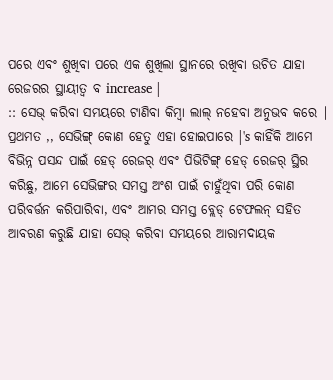ପରେ ଏବଂ ଶୁଖିବା ପରେ ଏକ ଶୁଖିଲା ସ୍ଥାନରେ ରଖିବା ଉଚିତ ଯାହା ରେଜରର ସ୍ଥାୟୀତ୍ୱ ବ increase |
:: ସେଭ୍ କରିବା ସମୟରେ ଟାଣିବା କିମ୍ବା ଲାଲ୍ ନହେବା ଅନୁଭବ କରେ | ପ୍ରଥମତ ,, ସେଭିଙ୍ଗ୍ କୋଣ ହେତୁ ଏହା ହୋଇପାରେ |'s କାହିଁକି ଆମେ ବିଭିନ୍ନ ପସନ୍ଦ ପାଇଁ ହେଡ୍ ରେଜର୍ ଏବଂ ପିଭିଟିଙ୍ଗ୍ ହେଡ୍ ରେଜର୍ ସ୍ଥିର କରିଛୁ, ଆମେ ସେଭିଙ୍ଗର ସମସ୍ତ ଅଂଶ ପାଇଁ ଚାହୁଁଥିବା ପରି କୋଣ ପରିବର୍ତ୍ତନ କରିପାରିବା, ଏବଂ ଆମର ସମସ୍ତ ବ୍ଲେଡ୍ ଟେଫଲନ୍ ସହିତ ଆବରଣ କରୁଛି ଯାହା ସେଭ୍ କରିବା ସମୟରେ ଆରାମଦାୟକ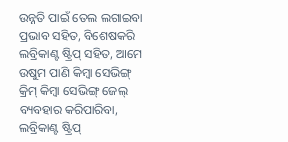ଉନ୍ନତି ପାଇଁ ତେଲ ଲଗାଇବା ପ୍ରଭାବ ସହିତ, ବିଶେଷକରି ଲବ୍ରିକାଣ୍ଟ ଷ୍ଟ୍ରିପ୍ ସହିତ, ଆମେ ଉଷୁମ ପାଣି କିମ୍ବା ସେଭିଙ୍ଗ୍ କ୍ରିମ୍ କିମ୍ବା ସେଭିଙ୍ଗ୍ ଜେଲ୍ ବ୍ୟବହାର କରିପାରିବା, ଲବ୍ରିକାଣ୍ଟ ଷ୍ଟ୍ରିପ୍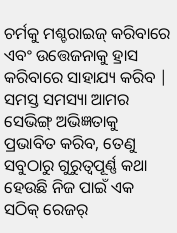ଚର୍ମକୁ ମଶ୍ଚରାଇଜ୍ କରିବାରେ ଏବଂ ଉତ୍ତେଜନାକୁ ହ୍ରାସ କରିବାରେ ସାହାଯ୍ୟ କରିବ |
ସମସ୍ତ ସମସ୍ୟା ଆମର ସେଭିଙ୍ଗ୍ ଅଭିଜ୍ଞତାକୁ ପ୍ରଭାବିତ କରିବ, ତେଣୁ ସବୁଠାରୁ ଗୁରୁତ୍ୱପୂର୍ଣ୍ଣ କଥା ହେଉଛି ନିଜ ପାଇଁ ଏକ ସଠିକ୍ ରେଜର୍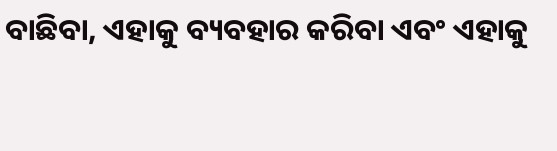ବାଛିବା, ଏହାକୁ ବ୍ୟବହାର କରିବା ଏବଂ ଏହାକୁ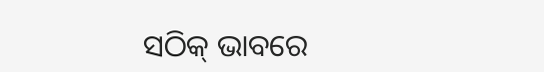ସଠିକ୍ ଭାବରେ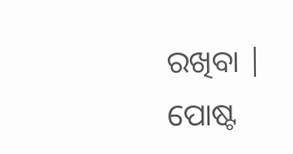ରଖିବା |
ପୋଷ୍ଟ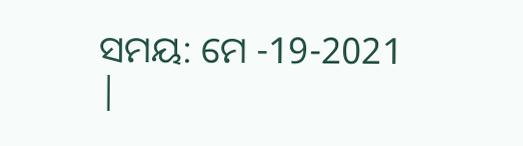ସମୟ: ମେ -19-2021 |